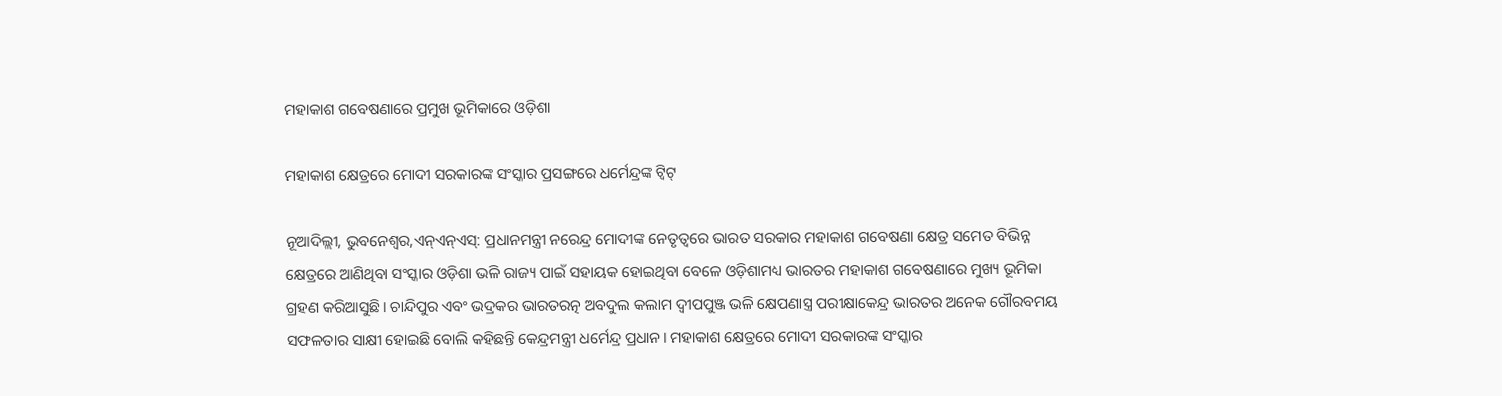ମହାକାଶ ଗବେଷଣାରେ ପ୍ରମୁଖ ଭୂମିକାରେ ଓଡ଼ିଶା

ମହାକାଶ କ୍ଷେତ୍ରରେ ମୋଦୀ ସରକାରଙ୍କ ସଂସ୍କାର ପ୍ରସଙ୍ଗରେ ଧର୍ମେନ୍ଦ୍ରଙ୍କ ଟ୍ୱିଟ୍

ନୂଆଦିଲ୍ଲୀ, ଭୁବନେଶ୍ୱର,ଏନ୍ଏନ୍ଏସ୍: ପ୍ରଧାନମନ୍ତ୍ରୀ ନରେନ୍ଦ୍ର ମୋଦୀଙ୍କ ନେତୃତ୍ୱରେ ଭାରତ ସରକାର ମହାକାଶ ଗବେଷଣା କ୍ଷେତ୍ର ସମେତ ବିଭିନ୍ନ କ୍ଷେତ୍ରରେ ଆଣିଥିବା ସଂସ୍କାର ଓଡ଼ିଶା ଭଳି ରାଜ୍ୟ ପାଇଁ ସହାୟକ ହୋଇଥିବା ବେଳେ ଓଡ଼ିଶାମଧ୍ୟ ଭାରତର ମହାକାଶ ଗବେଷଣାରେ ମୁଖ୍ୟ ଭୂମିକା ଗ୍ରହଣ କରିଆସୁଛି। ଚାନ୍ଦିପୁର ଏବଂ ଭଦ୍ରକର ଭାରତରତ୍ନ ଅବଦୁଲ କଲାମ ଦ୍ୱୀପପୁଞ୍ଜ ଭଳି କ୍ଷେପଣାସ୍ତ୍ର ପରୀକ୍ଷାକେନ୍ଦ୍ର ଭାରତର ଅନେକ ଗୌରବମୟ ସଫଳତାର ସାକ୍ଷୀ ହୋଇଛି ବୋଲି କହିଛନ୍ତି କେନ୍ଦ୍ରମନ୍ତ୍ରୀ ଧର୍ମେନ୍ଦ୍ର ପ୍ରଧାନ। ମହାକାଶ କ୍ଷେତ୍ରରେ ମୋଦୀ ସରକାରଙ୍କ ସଂସ୍କାର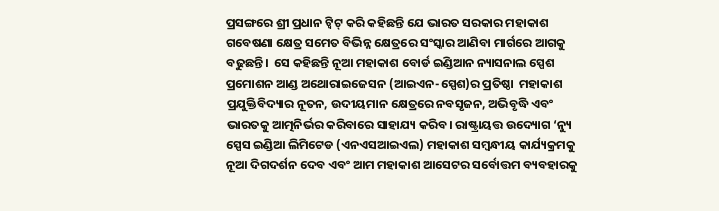ପ୍ରସଙ୍ଗରେ ଶ୍ରୀ ପ୍ରଧାନ ଟ୍ୱିଟ୍ କରି କହିଛନ୍ତି ଯେ ଭାରତ ସରକାର ମହାକାଶ ଗବେଷଣା କ୍ଷେତ୍ର ସମେତ ବିଭିନ୍ନ କ୍ଷେତ୍ରରେ ସଂସ୍କାର ଆଣିବା ମାର୍ଗରେ ଆଗକୁ ବଢୁଛନ୍ତି।  ସେ କହିଛନ୍ତି ନୂଆ ମହାକାଶ ବୋର୍ଡ ଇଣ୍ଡିଆନ ନ୍ୟାସନାଲ ସ୍ପେଶ ପ୍ରମୋଶନ ଆଣ୍ଡ ଅଥୋରାଇଜେସନ (ଆଇଏନ-ସ୍ପେଶ)ର ପ୍ରତିଷ୍ଠା  ମହାକାଶ ପ୍ରଯୁକ୍ତିବିଦ୍ୟାର ନୂତନ, ଉଦୀୟମାନ କ୍ଷେତ୍ରରେ ନବସୃଜନ, ଅଭିବୃଦ୍ଧି ଏବଂ ଭାରତକୁ ଆତ୍ମନିର୍ଭର କରିବାରେ ସାହାଯ୍ୟ କରିବ। ରାଷ୍ଟ୍ରାୟତ୍ତ ଉଦ୍ୟୋଗ ‘ନ୍ୟୁ ସ୍ପେସ ଇଣ୍ଡିଆ ଲିମିଟେଡ (ଏନଏସଆଇଏଲ) ମହାକାଶ ସମ୍ବନ୍ଧୀୟ କାର୍ଯ୍ୟକ୍ରମକୁ ନୂଆ ଦିଗଦର୍ଶନ ଦେବ ଏବଂ ଆମ ମହାକାଶ ଆସେଟର ସର୍ବୋତ୍ତମ ବ୍ୟବହାରକୁ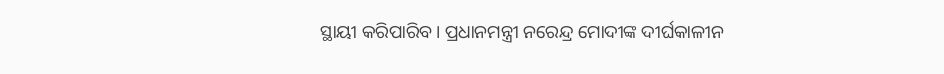ସ୍ଥାୟୀ କରିପାରିବ। ପ୍ରଧାନମନ୍ତ୍ରୀ ନରେନ୍ଦ୍ର ମୋଦୀଙ୍କ ଦୀର୍ଘକାଳୀନ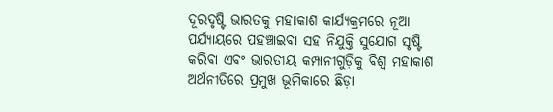ଦୂରଦୃଷ୍ଟି ଭାରତକୁ ମହାକାଶ କାର୍ଯ୍ୟକ୍ରମରେ ନୂଆ ପର୍ଯ୍ୟାୟରେ ପହଞ୍ଚାଇବା ସହ ନିଯୁକ୍ତି ସୁଯୋଗ ସୃଷ୍ଟି କରିବା ଏବଂ ଭାରତୀୟ କମ୍ପାନୀଗୁଡ଼ିକୁ ବିଶ୍ୱ ମହାକାଶ ଅର୍ଥନୀତିରେ ପ୍ରମୁଖ ଭୂମିକାରେ ଛିଡ଼ା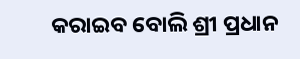କରାଇବ ବୋଲି ଶ୍ରୀ ପ୍ରଧାନ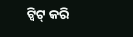ଟ୍ୱିଟ୍ କରି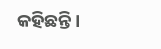କହିଛନ୍ତି।